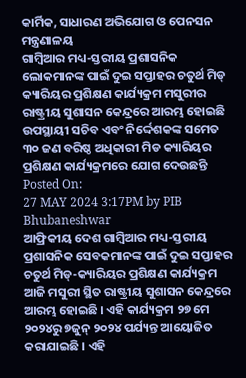କାର୍ମିକ, ସାଧାରଣ ଅଭିଯୋଗ ଓ ପେନସନ ମନ୍ତ୍ରଣାଳୟ
ଗାମ୍ବିଆର ମଧ୍ୟ-ସ୍ତରୀୟ ପ୍ରଶାସନିକ ଲୋକମାନଙ୍କ ପାଇଁ ଦୁଇ ସପ୍ତାହର ଚତୁର୍ଥ ମିଡ୍ କ୍ୟାରିୟର ପ୍ରଶିକ୍ଷଣ କାର୍ଯ୍ୟକ୍ରମ ମସୁରୀର ରାଷ୍ଟ୍ରୀୟ ସୁଶାସନ କେନ୍ଦ୍ରରେ ଆରମ୍ଭ ହୋଇଛି
ଉପସ୍ଥାୟୀ ସଚିବ ଏବଂ ନିର୍ଦ୍ଦେଶକଙ୍କ ସମେତ ୩୦ ଜଣ ବରିଷ୍ଠ ଅଧିକାରୀ ମିଡ କ୍ୟାରିୟର ପ୍ରଶିକ୍ଷଣ କାର୍ଯ୍ୟକ୍ରମରେ ଯୋଗ ଦେଉଛନ୍ତି
Posted On:
27 MAY 2024 3:17PM by PIB Bhubaneshwar
ଆଫ୍ରିକୀୟ ଦେଶ ଗାମ୍ବିଆର ମଧ୍ୟ-ସ୍ତରୀୟ ପ୍ରଶାସନିକ ସେବକମାନଙ୍କ ପାଇଁ ଦୁଇ ସପ୍ତାହର ଚତୁର୍ଥ ମିଡ୍-କ୍ୟାରିୟର ପ୍ରଶିକ୍ଷଣ କାର୍ଯ୍ୟକ୍ରମ ଆଜି ମସୁରୀ ସ୍ଥିତ ରାଷ୍ଟ୍ରୀୟ ସୁଶାସନ କେନ୍ଦ୍ରରେ ଆରମ୍ଭ ହୋଇଛି । ଏହି କାର୍ଯ୍ୟକ୍ରମ ୨୭ ମେ ୨୦୨୪ରୁ ୭ଜୁନ୍ ୨୦୨୪ ପର୍ଯ୍ୟନ୍ତ ଆୟୋଜିତ କରାଯାଇଛି । ଏହି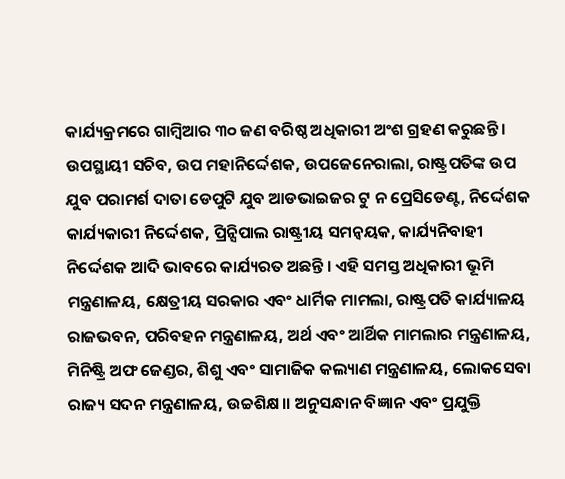କାର୍ଯ୍ୟକ୍ରମରେ ଗାମ୍ବିଆର ୩୦ ଜଣ ବରିଷ୍ଠ ଅଧିକାରୀ ଅଂଶ ଗ୍ରହଣ କରୁଛନ୍ତି । ଉପସ୍ଥାୟୀ ସଚିବ, ଉପ ମହାନିର୍ଦ୍ଦେଶକ, ଉପଜେନେରାଲା, ରାଷ୍ଟ୍ରପତିଙ୍କ ଉପ ଯୁବ ପରାମର୍ଶ ଦାତା ଡେପୁଟି ଯୁବ ଆଡଭାଇଜର ଟୁ ନ ପ୍ରେସିଡେଣ୍ଟ, ନିର୍ଦ୍ଦେଶକ କାର୍ଯ୍ୟକାରୀ ନିର୍ଦ୍ଦେଶକ, ପ୍ରିନ୍ସିପାଲ ରାଷ୍ଟ୍ରୀୟ ସମନ୍ୱୟକ, କାର୍ଯ୍ୟନିବାହୀ ନିର୍ଦ୍ଦେଶକ ଆଦି ଭାବରେ କାର୍ଯ୍ୟରତ ଅଛନ୍ତି । ଏହି ସମସ୍ତ ଅଧିକାରୀ ଭୂମି ମନ୍ତ୍ରଣାଳୟ, କ୍ଷେତ୍ରୀୟ ସରକାର ଏବଂ ଧାର୍ମିକ ମାମଲା, ରାଷ୍ଟ୍ରପତି କାର୍ଯ୍ୟାଳୟ ରାଜଭବନ, ପରିବହନ ମନ୍ତ୍ରଣାଳୟ, ଅର୍ଥ ଏବଂ ଆର୍ଥିକ ମାମଲାର ମନ୍ତ୍ରଣାଳୟ, ମିନିଷ୍ଟ୍ରି ଅଫ ଜେଣ୍ଡର, ଶିଶୁ ଏବଂ ସାମାଜିକ କଲ୍ୟାଣ ମନ୍ତ୍ରଣାଳୟ, ଲୋକସେବା ରାଜ୍ୟ ସଦନ ମନ୍ତ୍ରଣାଳୟ, ଉଚ୍ଚଶିକ୍ଷ।। ଅନୁସନ୍ଧାନ ବିଜ୍ଞାନ ଏବଂ ପ୍ରଯୁକ୍ତି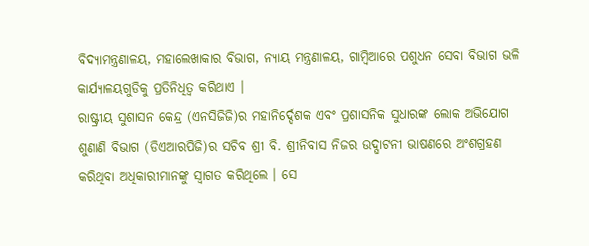ବିଦ୍ୟାମନ୍ତ୍ରଣାଳୟ, ମହାଲେଖାକାର ବିଭାଗ, ନ୍ୟାୟ ମନ୍ତ୍ରଣାଳୟ, ଗାମ୍ବିଆରେ ପଶୁଧନ ସେବା ବିଭାଗ ଭଳି କାର୍ଯ୍ୟାଳୟଗୁଡିକୁ ପ୍ରତିନିଧିତ୍ୱ କରିଥାଏ ।
ରାଷ୍ଟ୍ରୀୟ ସୁଶାସନ କେନ୍ଦ୍ର (ଏନସିଜିଜି)ର ମହାନିର୍ଦ୍ଦେଶକ ଏବଂ ପ୍ରଶାସନିକ ସୁଧାରଙ୍କ ଲୋକ ଅଭିଯୋଗ ଶୁଣାଣି ବିଭାଗ (ଡିଏଆରପିଜି)ର ସଚିବ ଶ୍ରୀ ବି. ଶ୍ରୀନିବାସ ନିଜର ଉଦ୍ଘାଟନୀ ଭାଷଣରେ ଅଂଶଗ୍ରହଣ କରିଥିବା ଅଧିକାରୀମାନଙ୍କୁ ସ୍ୱାଗତ କରିଥିଲେ । ସେ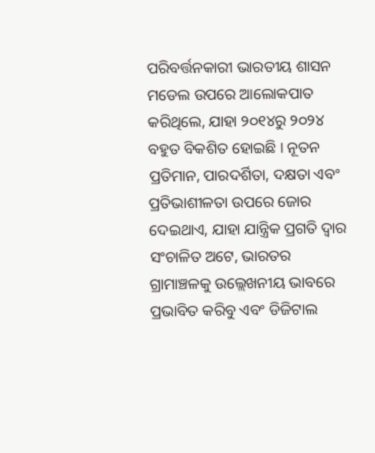ପରିବର୍ତ୍ତନକାରୀ ଭାରତୀୟ ଶାସନ ମଡେଲ ଉପରେ ଆଲୋକପାତ କରିଥିଲେ, ଯାହା ୨୦୧୪ରୁ ୨୦୨୪ ବହୁତ ବିକଶିତ ହୋଇଛି । ନୂତନ ପ୍ରତିମାନ, ପାରଦର୍ଶିତା, ଦକ୍ଷତା ଏବଂ ପ୍ରତିଭାଶୀଳତା ଉପରେ ଜୋର ଦେଇଥାଏ, ଯାହା ଯାନ୍ତ୍ରିକ ପ୍ରଗତି ଦ୍ୱାର ସଂଚାଳିତ ଅଟେ, ଭାରତର ଗ୍ରାମାଞ୍ଚଳକୁ ଉଲ୍ଲେଖନୀୟ ଭାବରେ ପ୍ରଭାବିତ କରିବୁ ଏବଂ ଡିଜିଟାଲ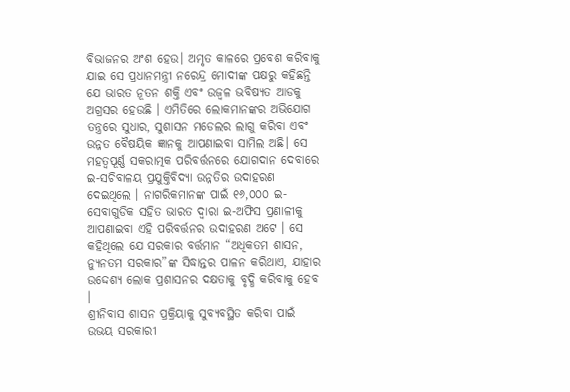ବିଭାଜନର ଅଂଶ ହେଉ। ଅମୃତ କାଳରେ ପ୍ରବେଶ କରିବାକୁ ଯାଇ ସେ ପ୍ରଧାନମନ୍ତ୍ରୀ ନରେନ୍ଦ୍ର ମୋଦୀଙ୍କ ପକ୍ଷରୁ କହିଛନ୍ତି ଯେ ଭାରତ ନୂତନ ଶକ୍ତି ଏବଂ ଉଜ୍ୱଳ ଭବିଷ୍ୟତ ଆଡକୁ ଅଗ୍ରସର ହେଉଛି । ଏମିତିରେ ଲୋକମାନଙ୍କର ଅଭିଯୋଗ ତନ୍ତ୍ରରେ ସୁଧାର, ସୁଶାସନ ମଡେଲର ଲାଗୁ କରିବା ଏବଂ ଉନ୍ନତ ବୈଷୟିକ ଜ୍ଞାନକୁ ଆପଣାଇବା ସାମିଲ ଅଛି। ସେ ମହତ୍ୱପୂର୍ଣ୍ଣ ସକରାତ୍ମକ ପରିବର୍ତ୍ତନରେ ଯୋଗଦାନ ଦେବାରେ ଇ-ସଚିବାଳୟ ପ୍ରଯୁକ୍ତିବିଦ୍ୟା ଉନ୍ନତିର ଉଦାହରଣ ଦେଇଥିଲେ । ନାଗରିକମାନଙ୍କ ପାଇଁ ୧୬,୦୦୦ ଇ-ସେବାଗୁଡିକ ସହିତ ଭାରତ ଦ୍ୱାରା ଇ-ଅଫିସ ପ୍ରଣାଳୀକୁ ଆପଣାଇବା ଏହି ପରିବର୍ତ୍ତନର ଉଦାହରଣ ଅଟେ । ସେ କହିଥିଲେ ଯେ ସରକାର ବର୍ତ୍ତମାନ “ଅଧିକତମ ଶାସନ, ନ୍ୟୁନତମ ସରକାର”ଙ୍କ ସିଦ୍ଧାନ୍ତର ପାଳନ କରିଥାଏ, ଯାହାର ଉଦ୍ଦେଶ୍ୟ ଲୋକ ପ୍ରଶାସନର ଦକ୍ଷତାକୁ ବୃଦ୍ଧି କରିବାକୁ ହେବ ।
ଶ୍ରୀନିବାସ ଶାସନ ପ୍ରକ୍ରିୟାକୁ ସୁବ୍ୟବସ୍ଥିତ କରିବା ପାଇଁ ଉଭୟ ସରକାରୀ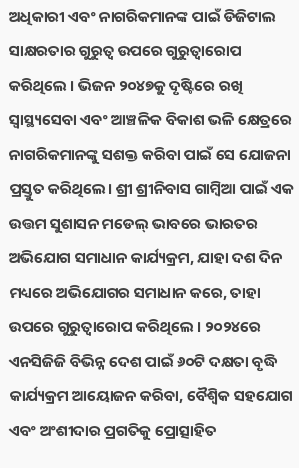ଅଧିକାରୀ ଏବଂ ନାଗରିକମାନଙ୍କ ପାଇଁ ଡିଜିଟାଲ ସାକ୍ଷରତାର ଗୁରୁତ୍ୱ ଉପରେ ଗୁରୁତ୍ୱାରୋପ କରିଥିଲେ । ଭିଜନ ୨୦୪୭କୁ ଦୃଷ୍ଟିରେ ରଖି ସ୍ୱାସ୍ଥ୍ୟସେବା ଏବଂ ଆଞ୍ଚଳିକ ବିକାଶ ଭଳି କ୍ଷେତ୍ରରେ ନାଗରିକମାନଙ୍କୁ ସଶକ୍ତ କରିବା ପାଇଁ ସେ ଯୋଜନା ପ୍ରସ୍ତୁତ କରିଥିଲେ। ଶ୍ରୀ ଶ୍ରୀନିବାସ ଗାମ୍ବିଆ ପାଇଁ ଏକ ଉତ୍ତମ ସୁଶାସନ ମଡେଲ୍ ଭାବରେ ଭାରତର ଅଭିଯୋଗ ସମାଧାନ କାର୍ଯ୍ୟକ୍ରମ, ଯାହା ଦଶ ଦିନ ମଧ୍ୟରେ ଅଭିଯୋଗର ସମାଧାନ କରେ, ତାହା ଉପରେ ଗୁରୁତ୍ୱାରୋପ କରିଥିଲେ । ୨୦୨୪ରେ ଏନସିଜିଜି ବିଭିନ୍ନ ଦେଶ ପାଇଁ ୬୦ଟି ଦକ୍ଷତା ବୃଦ୍ଧି କାର୍ଯ୍ୟକ୍ରମ ଆୟୋଜନ କରିବା, ବୈଶ୍ୱିକ ସହଯୋଗ ଏବଂ ଅଂଶୀଦାର ପ୍ରଗତିକୁ ପ୍ରୋତ୍ସାହିତ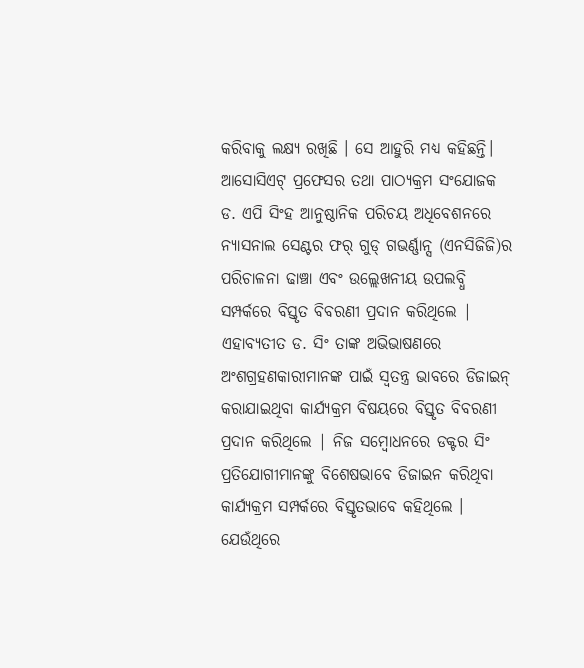କରିବାକୁ ଲକ୍ଷ୍ୟ ରଖିଛି । ସେ ଆହୁରି ମଧ୍ୟ କହିଛନ୍ତି।
ଆସୋସିଏଟ୍ ପ୍ରଫେସର ତଥା ପାଠ୍ୟକ୍ରମ ସଂଯୋଜକ ଡ. ଏପି ସିଂହ ଆନୁଷ୍ଠାନିକ ପରିଚୟ ଅଧିବେଶନରେ ନ୍ୟାସନାଲ ସେଣ୍ଟର ଫର୍ ଗୁଡ୍ ଗଭର୍ଣ୍ଣାନ୍ସ (ଏନସିଜିଜି)ର ପରିଚାଳନା ଢାଞ୍ଚା ଏବଂ ଉଲ୍ଲେଖନୀୟ ଉପଲବ୍ଧି ସମ୍ପର୍କରେ ବିସ୍ତୃତ ବିବରଣୀ ପ୍ରଦାନ କରିଥିଲେ | ଏହାବ୍ୟତୀତ ଡ. ସିଂ ତାଙ୍କ ଅଭିଭାଷଣରେ ଅଂଶଗ୍ରହଣକାରୀମାନଙ୍କ ପାଇଁ ସ୍ୱତନ୍ତ୍ର ଭାବରେ ଡିଜାଇନ୍ କରାଯାଇଥିବା କାର୍ଯ୍ୟକ୍ରମ ବିଷୟରେ ବିସ୍ତୃତ ବିବରଣୀ ପ୍ରଦାନ କରିଥିଲେ | ନିଜ ସମ୍ବୋଧନରେ ଡକ୍ଟର ସିଂ ପ୍ରତିଯୋଗୀମାନଙ୍କୁ ବିଶେଷଭାବେ ଡିଜାଇନ କରିଥିବା କାର୍ଯ୍ୟକ୍ରମ ସମ୍ପର୍କରେ ବିସ୍ତୃତଭାବେ କହିଥିଲେ । ଯେଉଁଥିରେ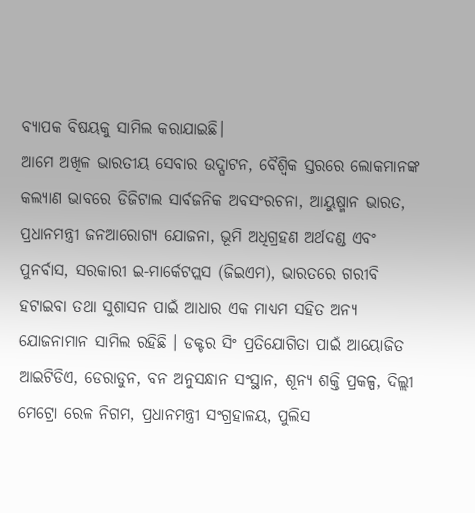ବ୍ୟାପକ ବିଷୟକୁ ସାମିଲ କରାଯାଇଛି।
ଆମେ ଅଖିଳ ଭାରତୀୟ ସେବାର ଉଦ୍ଘାଟନ, ବୈଶ୍ୱିକ ସ୍ତରରେ ଲୋକମାନଙ୍କ କଲ୍ୟାଣ ଭାବରେ ଡିଜିଟାଲ ସାର୍ବଜନିକ ଅବସଂରଚନା, ଆୟୁଷ୍ମାନ ଭାରତ, ପ୍ରଧାନମନ୍ତ୍ରୀ ଜନଆରୋଗ୍ୟ ଯୋଜନା, ଭୂମି ଅଧିଗ୍ରହଣ ଅର୍ଥଦଣ୍ଡ ଏବଂ ପୁନର୍ବାସ, ସରକାରୀ ଇ-ମାର୍କେଟପ୍ଲସ (ଜିଇଏମ), ଭାରତରେ ଗରୀବି ହଟାଇବା ତଥା ସୁଶାସନ ପାଇଁ ଆଧାର ଏକ ମାଧ୍ୟମ ସହିତ ଅନ୍ୟ ଯୋଜନାମାନ ସାମିଲ ରହିଛି । ଡକ୍ଟର ସିଂ ପ୍ରତିଯୋଗିତା ପାଇଁ ଆୟୋଜିତ ଆଇଟିଡିଏ, ଡେରାଡୁନ, ବନ ଅନୁସନ୍ଧାନ ସଂସ୍ଥାନ, ଶୂନ୍ୟ ଶକ୍ତି ପ୍ରକଳ୍ପ, ଦିଲ୍ଲୀ ମେଟ୍ରୋ ରେଳ ନିଗମ, ପ୍ରଧାନମନ୍ତ୍ରୀ ସଂଗ୍ରହାଳୟ, ପୁଲିସ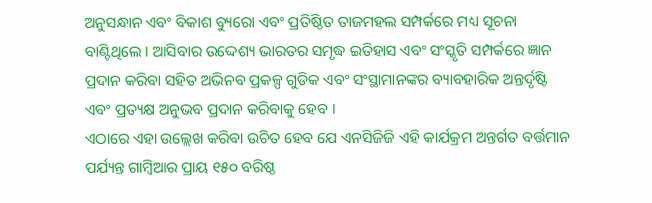ଅନୁସନ୍ଧାନ ଏବଂ ବିକାଶ ବ୍ୟୁରୋ ଏବଂ ପ୍ରତିଷ୍ଠିତ ତାଜମହଲ ସମ୍ପର୍କରେ ମଧ୍ୟ ସୂଚନା ବାଣ୍ଟିଥିଲେ । ଆସିବାର ଉଦ୍ଦେଶ୍ୟ ଭାରତର ସମୃଦ୍ଧ ଇତିହାସ ଏବଂ ସଂସ୍କୃତି ସମ୍ପର୍କରେ ଜ୍ଞାନ ପ୍ରଦାନ କରିବା ସହିତ ଅଭିନବ ପ୍ରକଳ୍ପ ଗୁଡିକ ଏବଂ ସଂସ୍ଥାମାନଙ୍କର ବ୍ୟାବହାରିକ ଅନ୍ତର୍ଦୃଷ୍ଟି ଏବଂ ପ୍ରତ୍ୟକ୍ଷ ଅନୁଭବ ପ୍ରଦାନ କରିବାକୁ ହେବ ।
ଏଠାରେ ଏହା ଉଲ୍ଲେଖ କରିବା ଉଚିତ ହେବ ଯେ ଏନସିଜିଜି ଏହି କାର୍ଯକ୍ରମ ଅନ୍ତର୍ଗତ ବର୍ତ୍ତମାନ ପର୍ଯ୍ୟନ୍ତ ଗାମ୍ବିଆର ପ୍ରାୟ ୧୫୦ ବରିଷ୍ଠ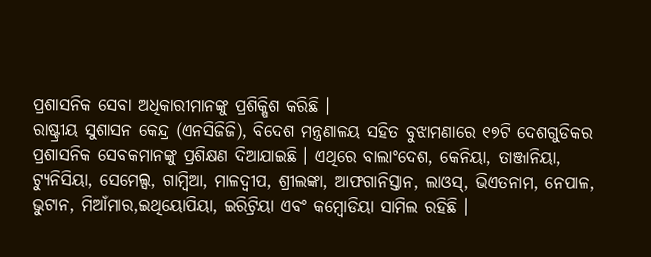ପ୍ରଶାସନିକ ସେବା ଅଧିକାରୀମାନଙ୍କୁ ପ୍ରଶିକ୍ଷିଶ କରିଛି ।
ରାଷ୍ଟ୍ରୀୟ ସୁଶାସନ କେନ୍ଦ୍ର (ଏନସିଜିଜି), ବିଦେଶ ମନ୍ତ୍ରଣାଳୟ ସହିତ ବୁଝାମଣାରେ ୧୭ଟି ଦେଶଗୁଡିକର ପ୍ରଶାସନିକ ସେବକମାନଙ୍କୁ ପ୍ରଶିକ୍ଷଣ ଦିଆଯାଇଛି । ଏଥିରେ ବାଲାଂଦେଶ, କେନିୟା, ତାଞ୍ଜାନିୟା, ଟ୍ୟୁନିସିୟା, ସେମେଲ୍ସ, ଗାମ୍ବିଆ, ମାଳଦ୍ୱୀପ, ଶ୍ରୀଲଙ୍କା, ଆଫଗାନିସ୍ତାନ, ଲାଓସ୍, ଭିଏତନାମ, ନେପାଳ, ଭୁଟାନ, ମିଆଁମାର,ଇଥିୟୋପିୟା, ଇରିଟ୍ରିୟା ଏବଂ କମ୍ବୋଡିୟା ସାମିଲ ରହିଛି ।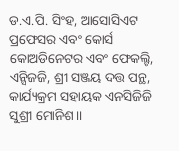ଡ.ଏ.ପି. ସିଂହ, ଆସୋସିଏଟ ପ୍ରଫେସର ଏବଂ କୋର୍ସ କୋଅଡିନେଟର ଏବଂ ଫେକଲ୍ଟି, ଏନ୍ସିଜଜି, ଶ୍ରୀ ସଞ୍ଜୟ ଦତ୍ତ ପନ୍ଥ, କାର୍ଯ୍ୟକ୍ରମ ସହାୟକ ଏନସିଜିଜି ସୁଶ୍ରୀ ମୋନିଶ।।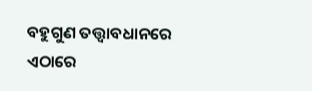ବହୁଗୁଣ ତତ୍ତ୍ୱାବଧାନରେ ଏଠାରେ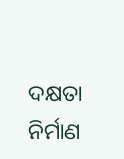ଦକ୍ଷତା ନିର୍ମାଣ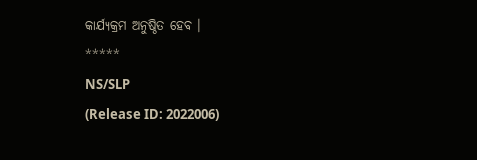କାର୍ଯ୍ୟକ୍ରମ ଅନୁଷ୍ଠିତ ହେବ ।
*****
NS/SLP
(Release ID: 2022006)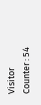Visitor Counter : 54